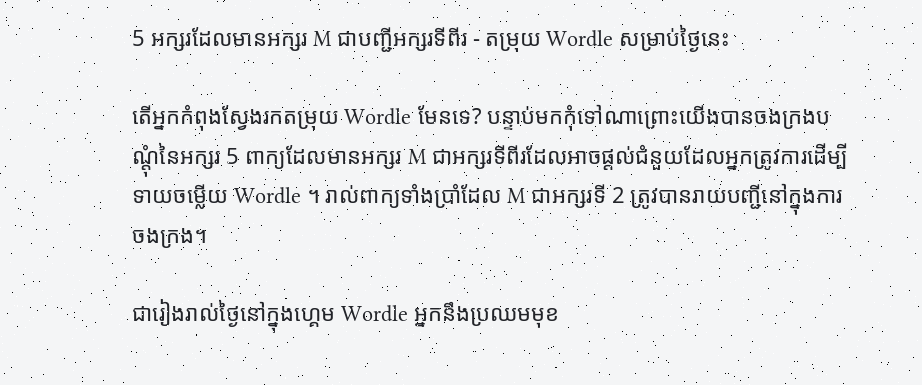5 អក្សរដែលមានអក្សរ M ជាបញ្ជីអក្សរទីពីរ - តម្រុយ Wordle សម្រាប់ថ្ងៃនេះ

តើអ្នកកំពុងស្វែងរកតម្រុយ Wordle មែនទេ? បន្ទាប់មកកុំទៅណាព្រោះយើងបានចងក្រងបណ្តុំនៃអក្សរ 5 ពាក្យដែលមានអក្សរ M ជាអក្សរទីពីរដែលអាចផ្តល់ជំនួយដែលអ្នកត្រូវការដើម្បីទាយចម្លើយ Wordle ។ រាល់ពាក្យទាំងប្រាំដែល M ជាអក្សរទី 2 ត្រូវបានរាយបញ្ជីនៅក្នុងការចងក្រង។

ជារៀងរាល់ថ្ងៃនៅក្នុងហ្គេម Wordle អ្នកនឹងប្រឈមមុខ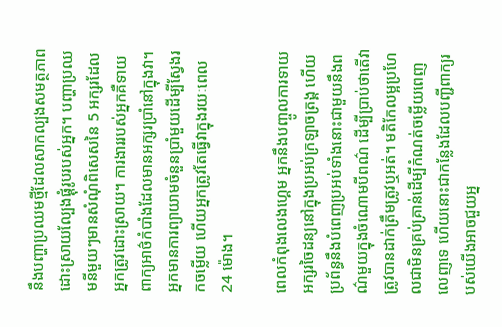នឹងបញ្ហាប្រឈមថ្មីដែលសាកល្បងសមត្ថភាពដោះស្រាយល្បែងផ្គុំរូបរបស់អ្នក។ បញ្ហាប្រឈមនីមួយៗមានសំណុំពិសេសនៃ 5 អក្សរដែលអ្នកត្រូវដោះស្រាយ។ ការងាររបស់អ្នកគឺទាយពាក្យអាថ៌កំបាំងដែលមានអក្សរប្រាំនៅក្នុងវា។ អ្នកមានការព្យាយាមចំនួនប្រាំមួយដើម្បីស្វែងរកចម្លើយ ហើយអ្នកត្រូវតែធ្វើវាក្នុងរយៈពេល 24 ម៉ោង។

ពេលកំពុងលេងហ្គេម អ្នកនឹងបញ្ចូលការទាយអក្សរចៃដន្យនៅក្នុងប្រអប់ក្រឡាចត្រង្គ ហើយប្រព័ន្ធនឹងបំពេញប្រអប់ទាំងនោះជាមួយនឹងពណ៌មួយក្នុងចំណោមបីពណ៌ ដើម្បីប្រាប់ថាតើវាត្រូវបានដាក់ត្រឹមត្រូវឬអត់។ មតិកែលម្អប្រហែលជាមិនគ្រប់គ្រាន់ដើម្បីកំណត់ចម្លើយពេញលេញទេ ហើយនោះជាកន្លែងដែលបញ្ជីពាក្យរបស់យើងអាចជួយអ្ន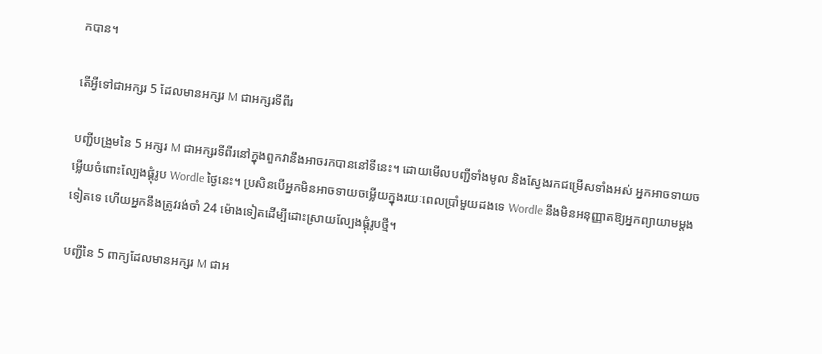កបាន។

តើអ្វីទៅជាអក្សរ 5 ដែលមានអក្សរ M ជាអក្សរទីពីរ

បញ្ជីបង្រួមនៃ 5 អក្សរ M ជាអក្សរទីពីរនៅក្នុងពួកវានឹងអាចរកបាននៅទីនេះ។ ដោយមើលបញ្ជីទាំងមូល និងស្វែងរកជម្រើសទាំងអស់ អ្នកអាចទាយចម្លើយចំពោះល្បែងផ្គុំរូប Wordle ថ្ងៃនេះ។ ប្រសិនបើអ្នកមិនអាចទាយចម្លើយក្នុងរយៈពេលប្រាំមួយដងទេ Wordle នឹងមិនអនុញ្ញាតឱ្យអ្នកព្យាយាមម្តងទៀតទេ ហើយអ្នកនឹងត្រូវរង់ចាំ 24 ម៉ោងទៀតដើម្បីដោះស្រាយល្បែងផ្គុំរូបថ្មី។

បញ្ជីនៃ 5 ពាក្យដែលមានអក្សរ M ជាអ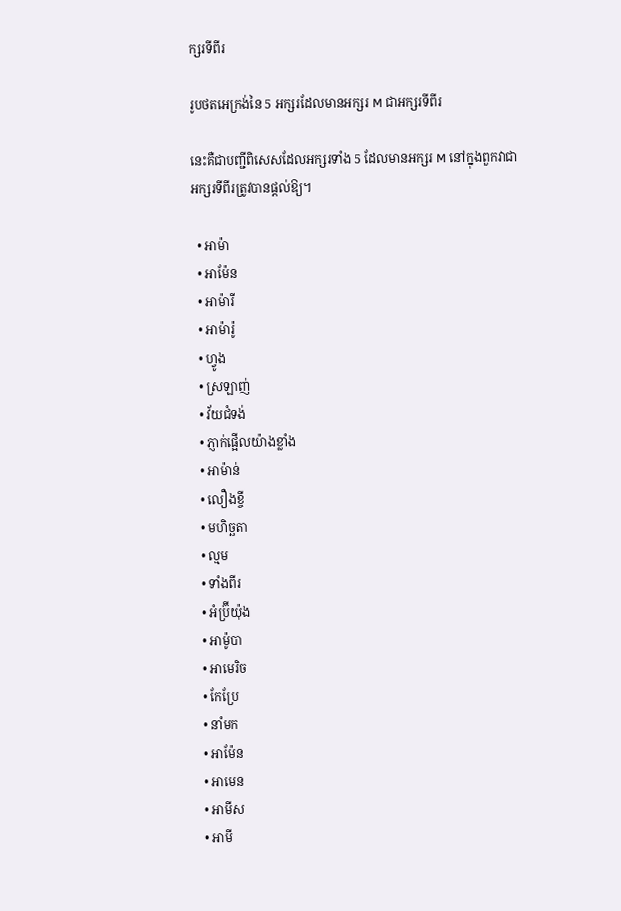ក្សរទីពីរ

រូបថតអេក្រង់នៃ 5 អក្សរដែលមានអក្សរ M ជាអក្សរទីពីរ

នេះគឺជាបញ្ជីពិសេសដែលអក្សរទាំង 5 ដែលមានអក្សរ M នៅក្នុងពួកវាជាអក្សរទីពីរត្រូវបានផ្តល់ឱ្យ។

  • អាម៉ា
  • អាម៉ែន
  • អាម៉ារី
  • អាម៉ារ៉ូ
  • ហ្វូង
  • ស្រឡាញ់
  • វ័យជំទង់
  • ភ្ញាក់ផ្អើលយ៉ាងខ្លាំង
  • អាម៉ាន់
  • លឿងខ្ចី
  • មហិច្ឆតា
  • ល្មម
  • ទាំងពីរ
  • អំប្រ៊ីយ៉ុង
  • អាម៉ូបា
  • អាមេរិច
  • កែប្រែ
  • នាំមក
  • អាម៉ែន
  • អាមេន
  • អាមីស
  • អាមី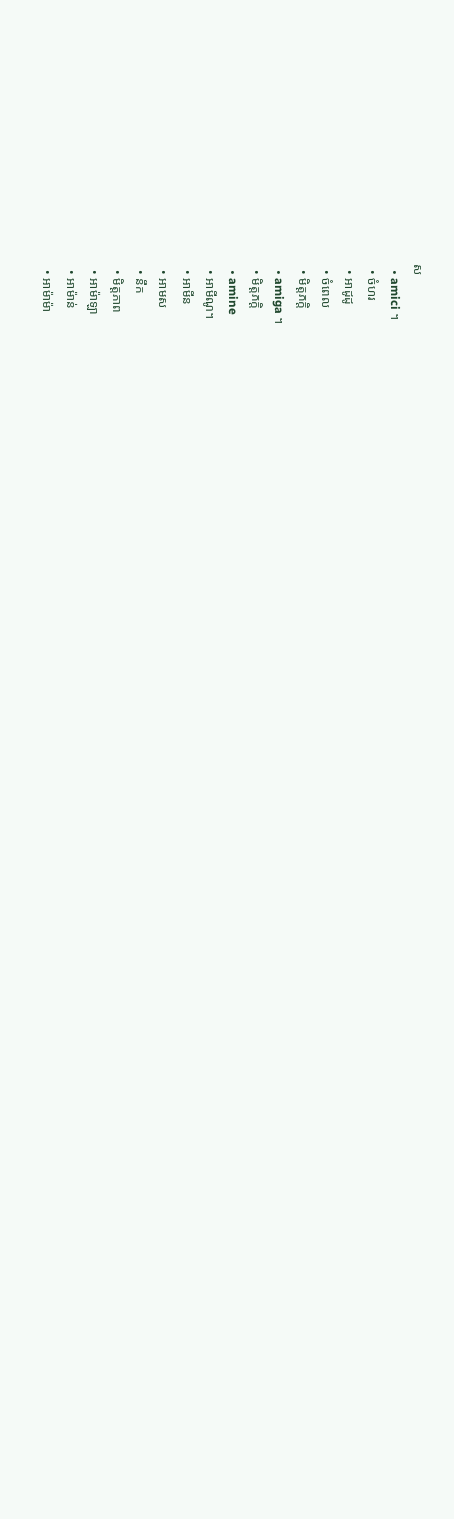ស
  • amici ។
  • ចំហរ
  • អាដូដូ
  • ចំពេល
  • មិត្តភក្តិ
  • amiga ។
  • មិត្តភក្តិ
  • amine
  • អាមីណូ។
  • អាមីន
  • អាមស
  • នឹក
  • មិត្តភាព
  • អាម៉ាឡា
  • អាម៉ាន់
  • អាម៉ាម៉ា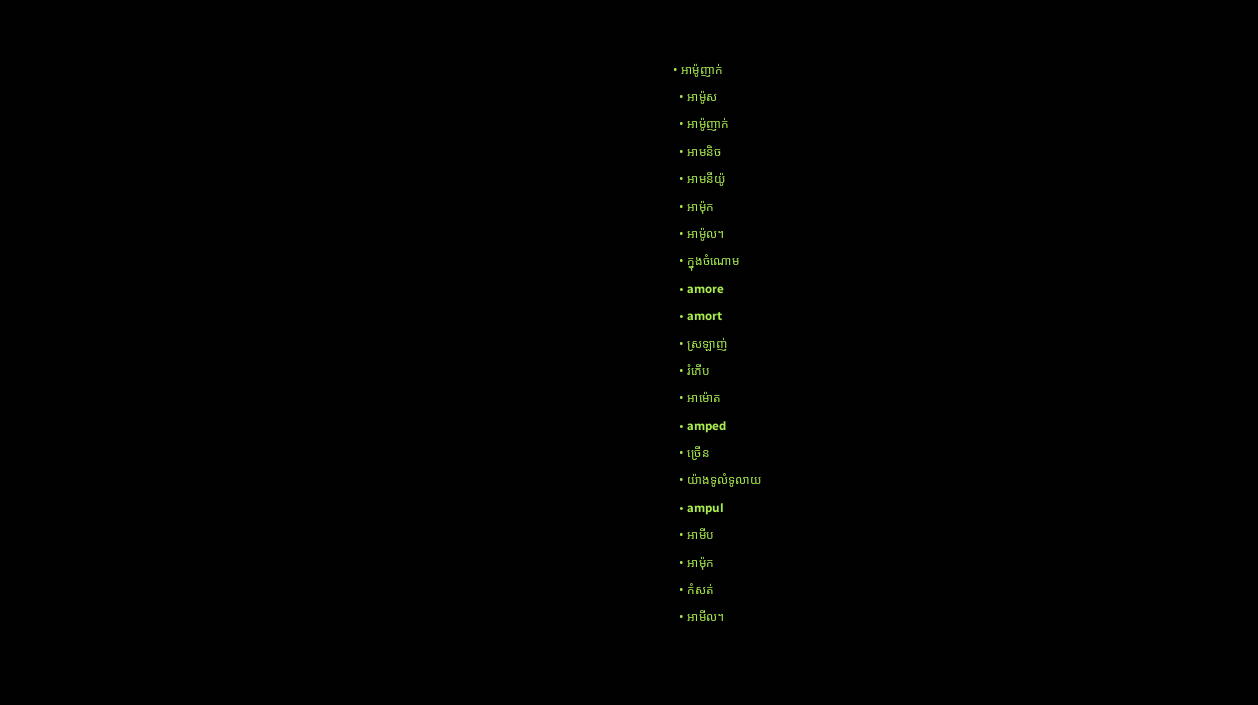• អាម៉ូញាក់
  • អាម៉ូស
  • អាម៉ូញាក់
  • អាមនិច
  • អាមនីយ៉ូ
  • អាម៉ុក
  • អាម៉ូល។
  • ក្នុងចំណោម
  • amore
  • amort
  • ស្រឡាញ់
  • រំភើប
  • អាម៉ោត
  • amped
  • ច្រើន
  • យ៉ាងទូលំទូលាយ
  • ampul
  • អាមីប
  • អាម៉ុក
  • កំសត់
  • អាមីល។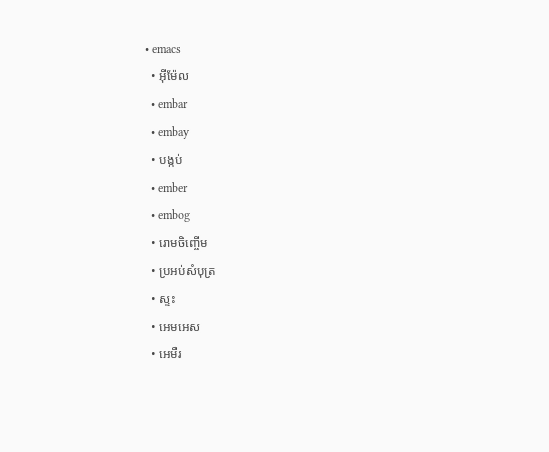• emacs
  • អ៊ីម៉ែល
  • embar
  • embay
  • បង្កប់
  • ember
  • embog
  • រោមចិញ្ចើម
  • ប្រអប់សំបុត្រ
  • ស្ទះ
  • អេមអេស
  • អេមឺរ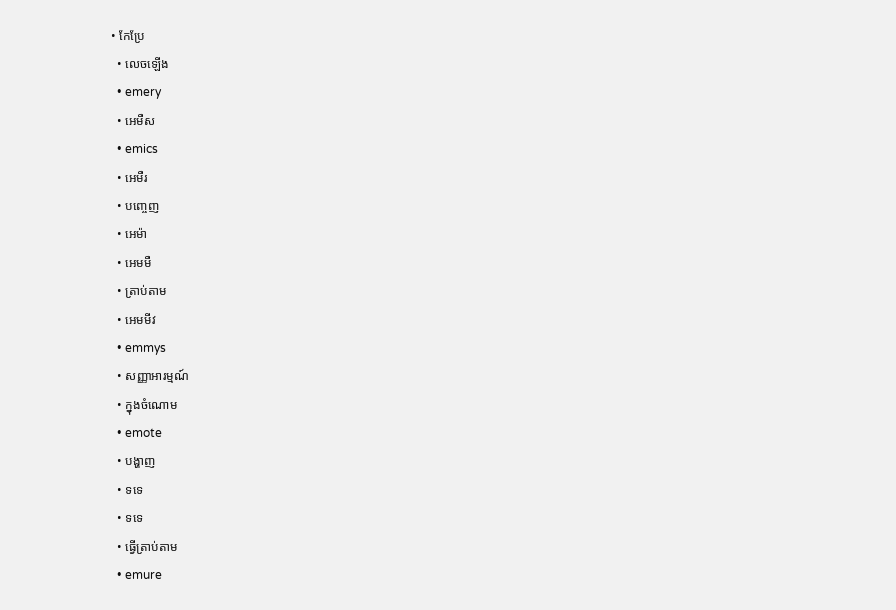• កែប្រែ
  • លេចឡើង
  • emery
  • អេមឺស
  • emics
  • អេមឺរ
  • បញ្ចេញ
  • អេម៉ា
  • អេមមឺ
  • ត្រាប់តាម
  • អេមមីវ
  • emmys
  • សញ្ញាអារម្មណ៍
  • ក្នុងចំណោម
  • emote
  • បង្ហាញ
  • ទទេ
  • ទទេ
  • ធ្វើត្រាប់តាម
  • emure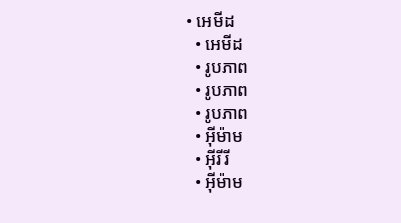• អេមីដ
  • អេមីដ
  • រូបភាព
  • រូបភាព
  • រូបភាព
  • អ៊ីម៉ាម
  • អ៊ីរីរី
  • អ៊ីម៉ាម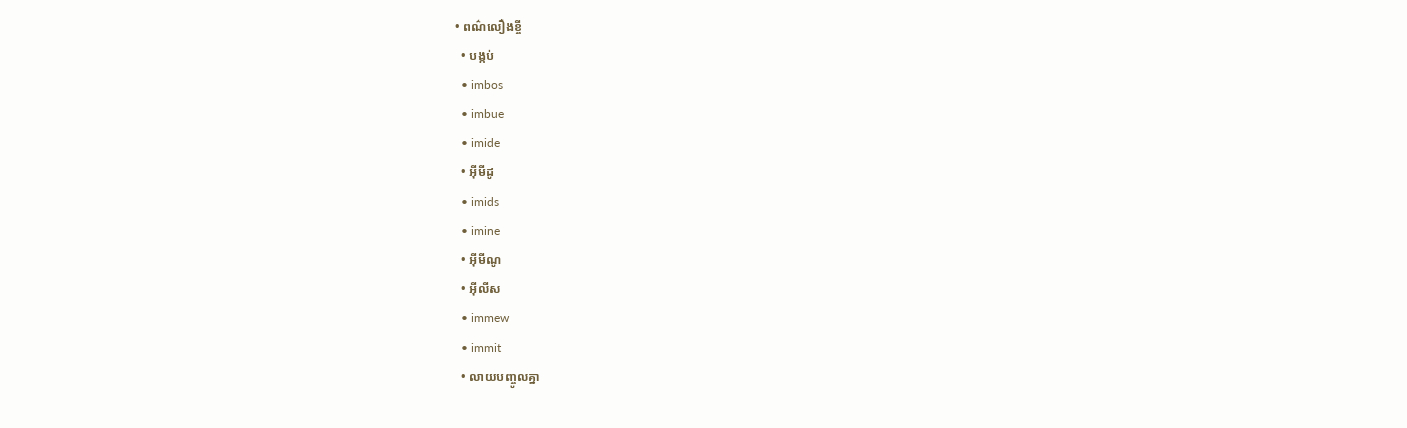• ពណ៌លឿងខ្ចី
  • បង្កប់
  • imbos
  • imbue
  • imide
  • អ៊ីមីដូ
  • imids
  • imine
  • អ៊ីមីណូ
  • អ៊ីលីស
  • immew
  • immit
  • លាយបញ្ចូលគ្នា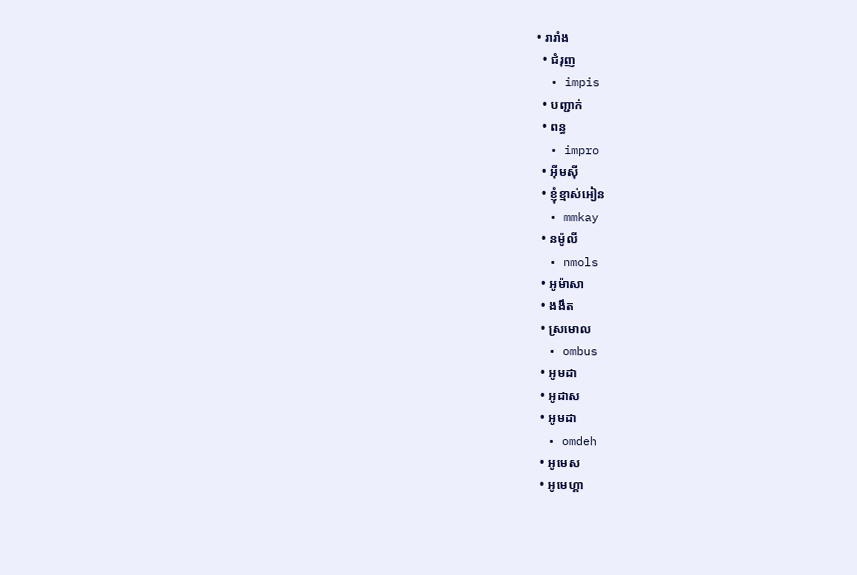• រារាំង
  • ជំរុញ
  • impis
  • បញ្ជាក់
  • ពន្ធ
  • impro
  • អ៊ីមស៊ី
  • ខ្ញុំខ្មាស់អៀន
  • mmkay
  • នម៉ូលី
  • nmols
  • អូម៉ាសា
  • ងងឹត
  • ស្រមោល
  • ombus
  • អូមដា
  • អូដាស
  • អូមដា
  • omdeh
  • អូមេស
  • អូមេហ្គា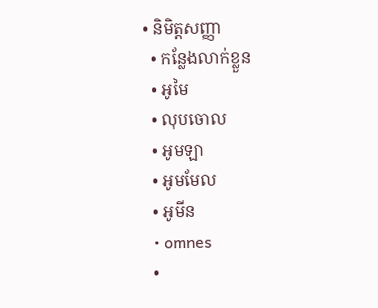• និមិត្តសញ្ញា
  • កន្លែងលាក់ខ្លួន
  • អូមៃ
  • លុបចោល
  • អូមឡា
  • អូមមែល
  • អូមីន
  • omnes
  •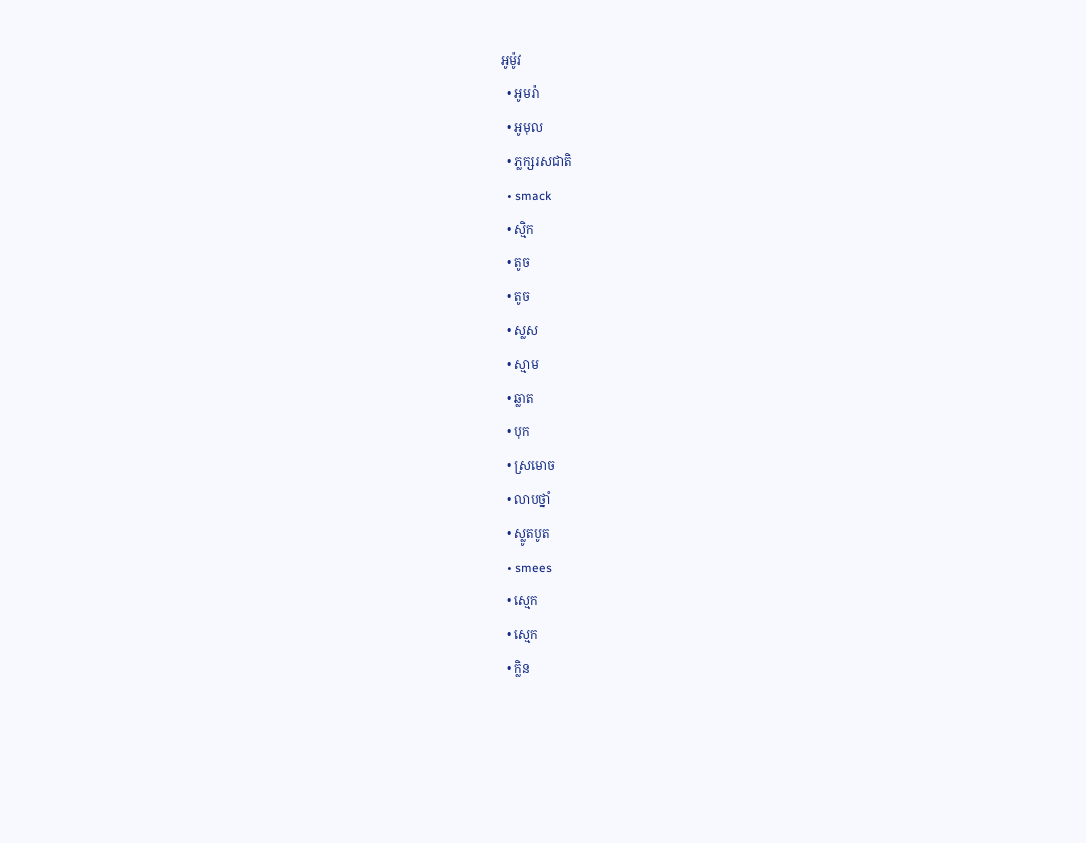អូម៉ូវ
  • អូមរ៉ា
  • អូមុល
  • ភ្លក្សរសជាតិ
  • smack
  • ស្មិក
  • តូច
  • តូច
  • ស្លស
  • ស្មាម
  • ឆ្លាត
  • បុក
  • ស្រមោច
  • លាបថ្នាំ
  • ស្លូតបូត
  • smees
  • ស្មេក
  • ស្មេក
  • ក្លិន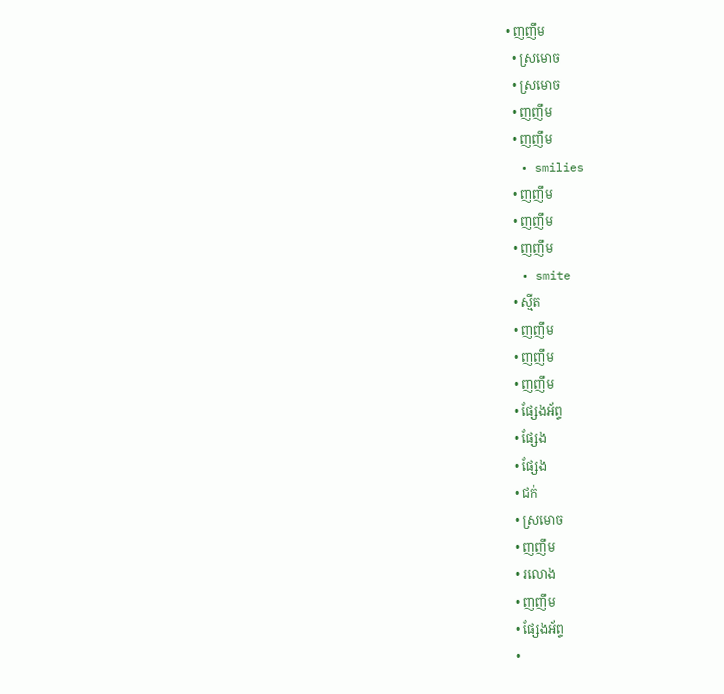• ញញឹម
  • ស្រមោច
  • ស្រមោច
  • ញញឹម
  • ញញឹម
  • smilies
  • ញញឹម
  • ញញឹម
  • ញញឹម
  • smite
  • ស្មីត
  • ញញឹម
  • ញញឹម
  • ញញឹម
  • ផ្សែងអ័ព្ទ
  • ផ្សែង
  • ផ្សែង
  • ជក់
  • ស្រមោច
  • ញញឹម
  • រលោង
  • ញញឹម
  • ផ្សែងអ័ព្ទ
  •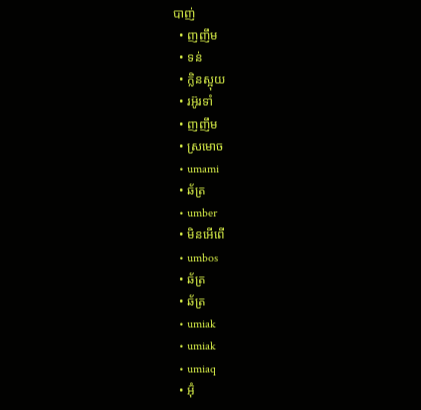បាញ់
  • ញញឹម
  • ទន់
  • ក្លិនស្អុយ
  • រអ៊ូរទាំ
  • ញញឹម
  • ស្រមោច
  • umami
  • ឆ័ត្រ
  • umber
  • មិនអើពើ
  • umbos
  • ឆ័ត្រ
  • ឆ័ត្រ
  • umiak
  • umiak
  • umiaq
  • អ៊ុំ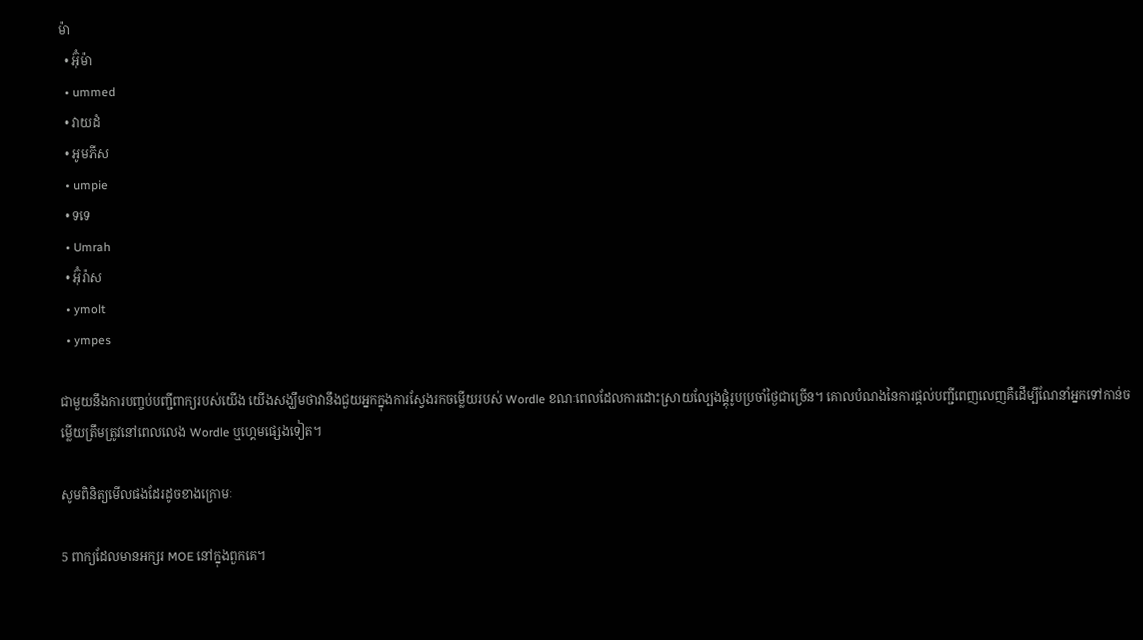ម៉ា
  • អ៊ុំម៉ា
  • ummed
  • វាយដំ
  • អូមភីស
  • umpie
  • ទទេ
  • Umrah
  • អ៊ុំរ៉ាស
  • ymolt
  • ympes

ជាមួយនឹងការបញ្ចប់បញ្ជីពាក្យរបស់យើង យើងសង្ឃឹមថាវានឹងជួយអ្នកក្នុងការស្វែងរកចម្លើយរបស់ Wordle ខណៈពេលដែលការដោះស្រាយល្បែងផ្គុំរូបប្រចាំថ្ងៃជាច្រើន។ គោលបំណងនៃការផ្តល់បញ្ជីពេញលេញគឺដើម្បីណែនាំអ្នកទៅកាន់ចម្លើយត្រឹមត្រូវនៅពេលលេង Wordle ឬហ្គេមផ្សេងទៀត។

សូមពិនិត្យមើលផងដែរដូចខាងក្រោមៈ

5 ពាក្យដែលមានអក្សរ MOE នៅក្នុងពួកគេ។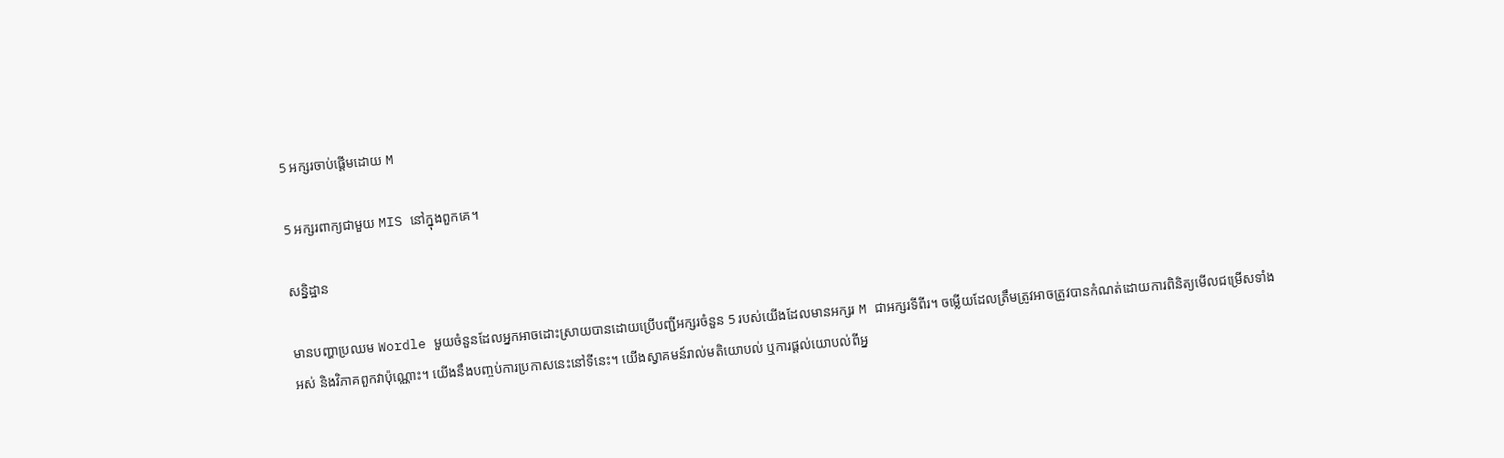5 អក្សរចាប់ផ្តើមដោយ M

5 អក្សរពាក្យជាមួយ MIS នៅក្នុងពួកគេ។

សន្និដ្ឋាន

មានបញ្ហាប្រឈម Wordle មួយចំនួនដែលអ្នកអាចដោះស្រាយបានដោយប្រើបញ្ជីអក្សរចំនួន 5 របស់យើងដែលមានអក្សរ M ជាអក្សរទីពីរ។ ចម្លើយដែលត្រឹមត្រូវអាចត្រូវបានកំណត់ដោយការពិនិត្យមើលជម្រើសទាំងអស់ និងវិភាគពួកវាប៉ុណ្ណោះ។ យើងនឹងបញ្ចប់ការប្រកាសនេះនៅទីនេះ។ យើងស្វាគមន៍រាល់មតិយោបល់ ឬការផ្ដល់យោបល់ពីអ្ន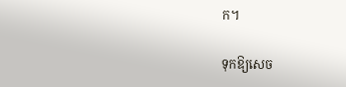ក។

ទុកឱ្យសេច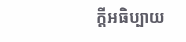ក្តីអធិប្បាយ